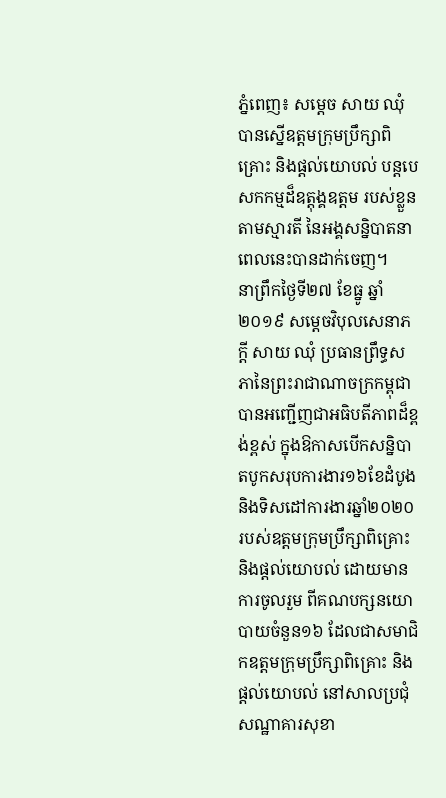ភ្នំពេញ៖ សម្តេច សាយ ឈុំ បានស្នើឧត្តមក្រុមប្រឹក្សាពិគ្រោះ និងផ្តល់យោបល់ បន្តបេសកកម្មដ៏ឧត្តុង្គឧត្តម របស់ខ្លួនតាមស្មារតី នៃអង្គសន្និបាតនាពេលនេះបានដាក់ចេញ។
នាព្រឹកថ្ងៃទី២៧ ខែធ្នូ ឆ្នាំ២០១៩ សម្តេចវិបុលសេនាភក្តី សាយ ឈុំ ប្រធានព្រឹទ្ធសភានៃព្រះរាជាណាចក្រកម្ពុជា បានអញ្ជើញជាអធិបតីភាពដ៏ខ្ពង់ខ្ពស់ ក្នុងឱកាសបើកសន្និបាតបូកសរុបការងារ១៦ខែដំបូង និងទិសដៅការងារឆ្នាំ២០២០ របស់ឧត្តមក្រុមប្រឹក្សាពិគ្រោះ និងផ្តល់យោបល់ ដោយមានការចូលរួម ពីគណបក្សនយោបាយចំនួន១៦ ដែលជាសមាជិកឧត្តមក្រុមប្រឹក្សាពិគ្រោះ និងផ្តល់យោបល់ នៅសាលប្រជុំសណ្ឋាគារសុខា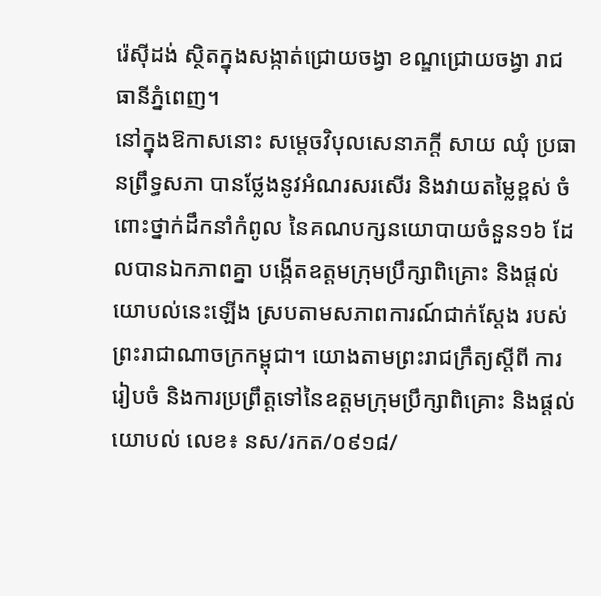រ៉េស៊ីដង់ ស្ថិតក្នុងសង្កាត់ជ្រោយចង្វា ខណ្ឌជ្រោយចង្វា រាជធានីភ្នំពេញ។
នៅក្នុងឱកាសនោះ សម្តេចវិបុលសេនាភក្តី សាយ ឈុំ ប្រធានព្រឹទ្ធសភា បានថ្លែងនូវអំណរសរសើរ និងវាយតម្លៃខ្ពស់ ចំពោះថ្នាក់ដឹកនាំកំពូល នៃគណបក្សនយោបាយចំនួន១៦ ដែលបានឯកភាពគ្នា បង្កើតឧត្តមក្រុមប្រឹក្សាពិគ្រោះ និងផ្តល់យោបល់នេះឡើង ស្របតាមសភាពការណ៍ជាក់ស្តែង របស់ព្រះរាជាណាចក្រកម្ពុជា។ យោងតាមព្រះរាជក្រឹត្យស្តីពី ការរៀបចំ និងការប្រព្រឹត្តទៅនៃឧត្តមក្រុមប្រឹក្សាពិគ្រោះ និងផ្តល់យោបល់ លេខ៖ នស/រកត/០៩១៨/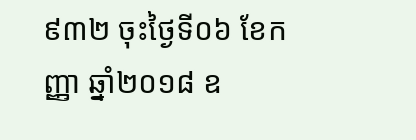៩៣២ ចុះថ្ងៃទី០៦ ខែកញ្ញា ឆ្នាំ២០១៨ ឧ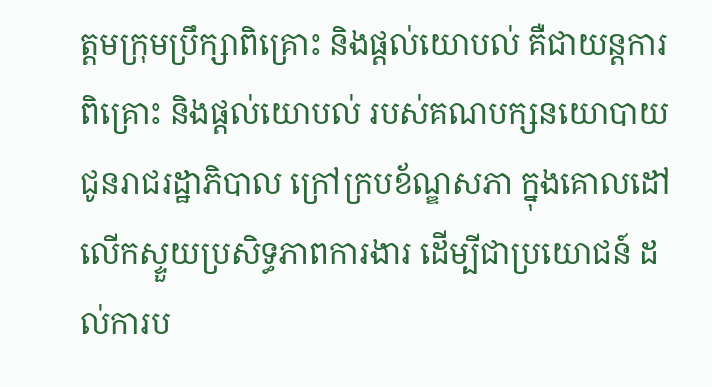ត្តមក្រុមប្រឹក្សាពិគ្រោះ និងផ្តល់យោបល់ គឺជាយន្តការពិគ្រោះ និងផ្តល់យោបល់ របស់គណបក្សនយោបាយ ជូនរាជរដ្ឋាភិបាល ក្រៅក្របខ័ណ្ឌសភា ក្នុងគោលដៅលើកស្ទួយប្រសិទ្ធភាពការងារ ដើម្បីជាប្រយោជន៍ ដល់ការប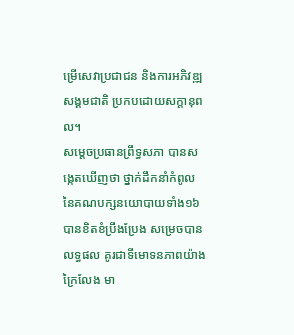ម្រើសេវាប្រជាជន និងការអភិវឌ្ឍសង្គមជាតិ ប្រកបដោយសក្តានុពល។
សម្តេចប្រធានព្រឹទ្ធសភា បានសង្កេតឃើញថា ថ្នាក់ដឹកនាំកំពូល នៃគណបក្សនយោបាយទាំង១៦ បានខិតខំប្រឹងប្រែង សម្រេចបានលទ្ធផល គូរជាទីមោទនភាពយ៉ាងក្រៃលែង មា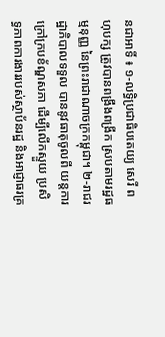នជាអាទិ៍ ៖ ១-លទ្ធិប្រជាធិបតេយ្យ សេរី ពហុបក្ស ត្រូវបានពង្រឹងពង្រីក ស្របតាមរដ្ឋធម្មនុញ្ញ នៃព្រះរាជាណាចក្រកម្ពុជា។ ២-រាជរដ្ឋាភិបាលទទួល បាននូវធាតុចូលពី យន្តការក្រៅក្របខ័ណ្ឌសភា ដើម្បីលើកស្ទួយ ប្រសិទ្ធភាពការងាររបស់ស្ថាប័នរដ្ឋ និងអាជ្ញាធរគ្រ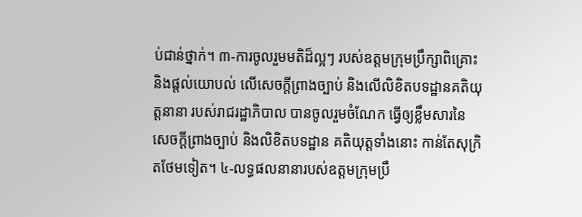ប់ជាន់ថ្នាក់។ ៣-ការចូលរួមមតិដ៏ល្អៗ របស់ឧត្តមក្រុមប្រឹក្សាពិគ្រោះ និងផ្តល់យោបល់ លើសេចក្តីព្រាងច្បាប់ និងលើលិខិតបទដ្ឋានគតិយុត្តនានា របស់រាជរដ្ឋាភិបាល បានចូលរួមចំណែក ធ្វើឲ្យខ្លឹមសារនៃសេចក្តីព្រាងច្បាប់ និងលិខិតបទដ្ឋាន គតិយុត្តទាំងនោះ កាន់តែសុក្រិតថែមទៀត។ ៤-លទ្ធផលនានារបស់ឧត្តមក្រុមប្រឹ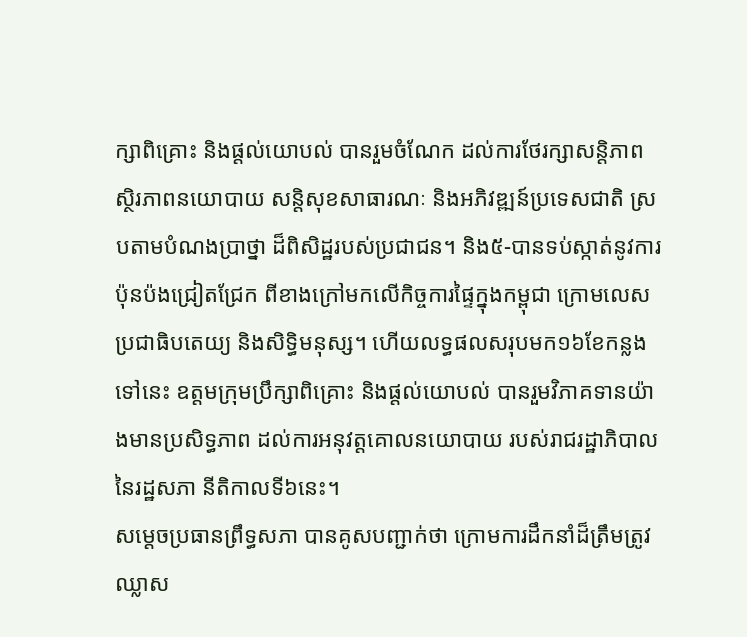ក្សាពិគ្រោះ និងផ្តល់យោបល់ បានរួមចំណែក ដល់ការថែរក្សាសន្តិភាព ស្ថិរភាពនយោបាយ សន្តិសុខសាធារណៈ និងអភិវឌ្ឍន៍ប្រទេសជាតិ ស្របតាមបំណងប្រាថ្នា ដ៏ពិសិដ្ឋរបស់ប្រជាជន។ និង៥-បានទប់ស្កាត់នូវការប៉ុនប៉ងជ្រៀតជ្រែក ពីខាងក្រៅមកលើកិច្ចការផ្ទៃក្នុងកម្ពុជា ក្រោមលេសប្រជាធិបតេយ្យ និងសិទ្ធិមនុស្ស។ ហើយលទ្ធផលសរុបមក១៦ខែកន្លងទៅនេះ ឧត្តមក្រុមប្រឹក្សាពិគ្រោះ និងផ្តល់យោបល់ បានរួមវិភាគទានយ៉ាងមានប្រសិទ្ធភាព ដល់ការអនុវត្តគោលនយោបាយ របស់រាជរដ្ឋាភិបាល នៃរដ្ឋសភា នីតិកាលទី៦នេះ។
សម្តេចប្រធានព្រឹទ្ធសភា បានគូសបញ្ជាក់ថា ក្រោមការដឹកនាំដ៏ត្រឹមត្រូវ ឈ្លាស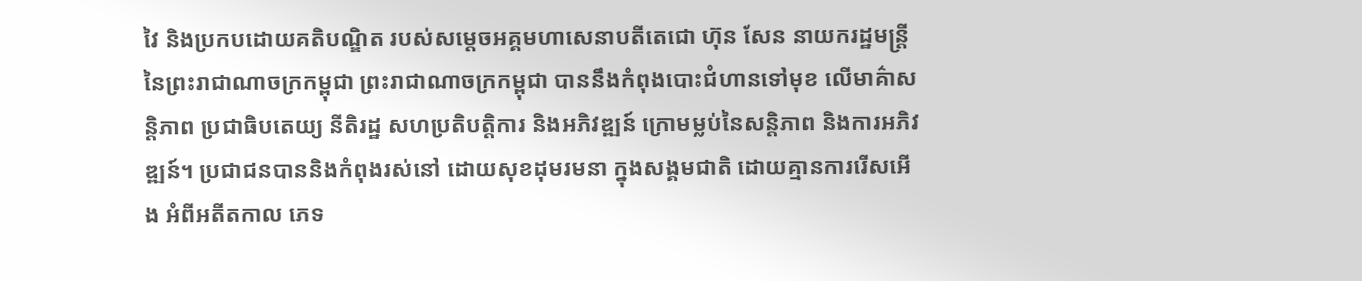វៃ និងប្រកបដោយគតិបណ្ឌិត របស់សម្តេចអគ្គមហាសេនាបតីតេជោ ហ៊ុន សែន នាយករដ្ឋមន្ត្រី នៃព្រះរាជាណាចក្រកម្ពុជា ព្រះរាជាណាចក្រកម្ពុជា បាននឹងកំពុងបោះជំហានទៅមុខ លើមាគ៌ាសន្តិភាព ប្រជាធិបតេយ្យ នីតិរដ្ឋ សហប្រតិបត្តិការ និងអភិវឌ្ឍន៍ ក្រោមម្លប់នៃសន្តិភាព និងការអភិវឌ្ឍន៍។ ប្រជាជនបាននិងកំពុងរស់នៅ ដោយសុខដុមរមនា ក្នុងសង្គមជាតិ ដោយគ្មានការរើសអើង អំពីអតីតកាល ភេទ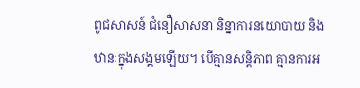ពូជសាសន៍ ជំនឿសាសនា និន្នាការនយោបាយ និងឋានៈក្នុងសង្គមឡើយ។ បើគ្មានសន្តិភាព គ្មានការអ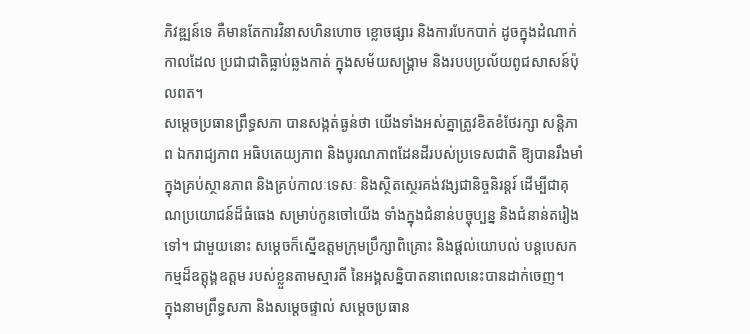ភិវឌ្ឍន៍ទេ គឺមានតែការវិនាសហិនហោច ខ្លោចផ្សារ និងការបែកបាក់ ដូចក្នុងដំណាក់កាលដែល ប្រជាជាតិធ្លាប់ឆ្លងកាត់ ក្នុងសម័យសង្រ្គាម និងរបបប្រល័យពូជសាសន៍ប៉ុលពត។
សម្តេចប្រធានព្រឹទ្ធសភា បានសង្កត់ធ្ងន់ថា យើងទាំងអស់គ្នាត្រូវខិតខំថែរក្សា សន្តិភាព ឯករាជ្យភាព អធិបតេយ្យភាព និងបូរណភាពដែនដីរបស់ប្រទេសជាតិ ឱ្យបានរឹងមាំក្នុងគ្រប់ស្ថានភាព និងគ្រប់កាលៈទេសៈ និងស្ថិតស្ថេរគង់វង្សជានិច្ចនិរន្តរ៍ ដើម្បីជាគុណប្រយោជន៍ដ៏ធំធេង សម្រាប់កូនចៅយើង ទាំងក្នុងជំនាន់បច្ចុប្បន្ន និងជំនាន់តរៀងទៅ។ ជាមួយនោះ សម្តេចក៏ស្នើឧត្តមក្រុមប្រឹក្សាពិគ្រោះ និងផ្តល់យោបល់ បន្តបេសកកម្មដ៏ឧត្តុង្គឧត្តម របស់ខ្លួនតាមស្មារតី នៃអង្គសន្និបាតនាពេលនេះបានដាក់ចេញ។
ក្នុងនាមព្រឹទ្ធសភា និងសម្តេចផ្ទាល់ សម្តេចប្រធាន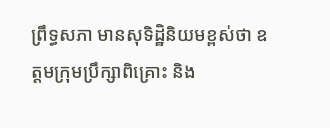ព្រឹទ្ធសភា មានសុទិដ្ឋិនិយមខ្ពស់ថា ឧត្តមក្រុមប្រឹក្សាពិគ្រោះ និង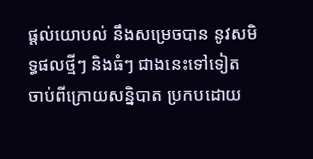ផ្តល់យោបល់ នឹងសម្រេចបាន នូវសមិទ្ធផលថ្មីៗ និងធំៗ ជាងនេះទៅទៀត ចាប់ពីក្រោយសន្និបាត ប្រកបដោយ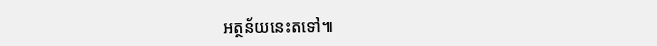អត្ថន័យនេះតទៅ៕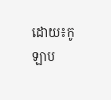ដោយ៖កូឡាប